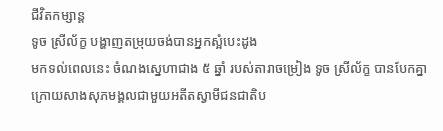ជីវិតកម្សាន្ដ
ទូច ស្រីល័ក្ខ បង្ហាញតម្រុយចង់បានអ្នកស្អំបេះដូង
មកទល់ពេលនេះ ចំណងស្នេហាជាង ៥ ឆ្នាំ របស់តារាចម្រៀង ទូច ស្រីល័ក្ខ បានបែកគ្នា ក្រោយសាងសុភមង្គលជាមួយអតីតស្វាមីជនជាតិប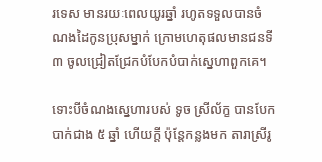រទេស មានរយៈពេលយូរឆ្នាំ រហូតទទួលបានចំណងដៃកូនប្រុសម្នាក់ ក្រោមហេតុផលមានជនទី ៣ ចូលជ្រៀតជ្រែកបំបែកបំបាក់ស្នេហាពួកគេ។

ទោះបីចំណងស្នេហារបស់ ទូច ស្រីល័ក្ខ បានបែកបាក់ជាង ៥ ឆ្នាំ ហើយក្ដី ប៉ុន្តែកន្លងមក តារាស្រីរូ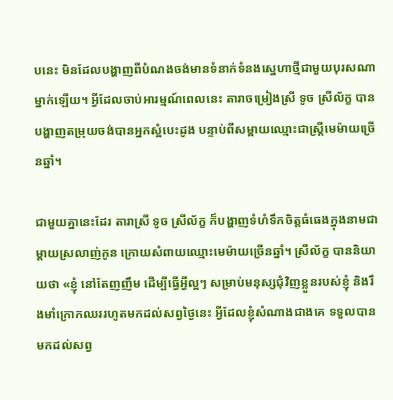បនេះ មិនដែលបង្ហាញពីបំណងចង់មានទំនាក់ទំនងស្នេហាថ្មីជាមួយបុរសណាម្នាក់ឡើយ។ អ្វីដែលចាប់អារម្មណ៍ពេលនេះ តារាចម្រៀងស្រី ទូច ស្រីល័ក្ខ បានបង្ហាញតម្រុយចង់បានអ្នកស្អំបេះដូង បន្ទាប់ពីសម្ពាយឈ្មោះជាស្ត្រីមេម៉ាយច្រើនឆ្នាំ។

ជាមួយគ្នានេះដែរ តារាស្រី ទូច ស្រីល័ក្ខ ក៏បង្ហាញទំហំទឹកចិត្តធំធេងក្នុងនាមជាម្ដាយស្រលាញ់កូន ក្រោយសំពាយឈ្មោះមេម៉ាយច្រើនឆ្នាំ។ ស្រីល័ក្ខ បាននិយាយថា «ខ្ញុំ នៅតែញញឹម ដើម្បីធ្វើអ្វីល្អៗ សម្រាប់មនុស្សជុំវិញខ្លួនរបស់ខ្ញុំ និងរឹងមាំក្រោកឈររហូតមកដល់សព្វថ្ងៃនេះ អ្វីដែលខ្ញុំសំណាងជាងគេ ទទួលបានមកដល់សព្វ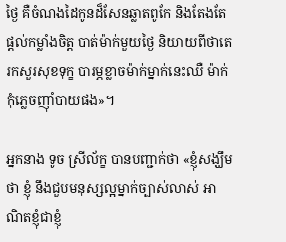ថ្ងៃ គឺចំណងដៃកូនដ៏សែនឆ្លាតពូកែ និងតែងតែផ្ដល់កម្លាំងចិត្ត បាត់ម៉ាក់មួយថ្ងៃ និយាយពីថាតេរកសួរសុខទុក្ខ បារម្ភខ្លាចម៉ាក់ម្នាក់នេះឈឺ ម៉ាក់កុំភ្លេចញ៉ាំបាយផង»។

អ្នកនាង ទូច ស្រីល័ក្ខ បានបញ្ជាក់ថា «ខ្ញុំសង្ឃឹមថា ខ្ញុំ នឹងជួបមនុស្សល្អម្នាក់ច្បាស់លាស់ អាណិតខ្ញុំជាខ្ញុំ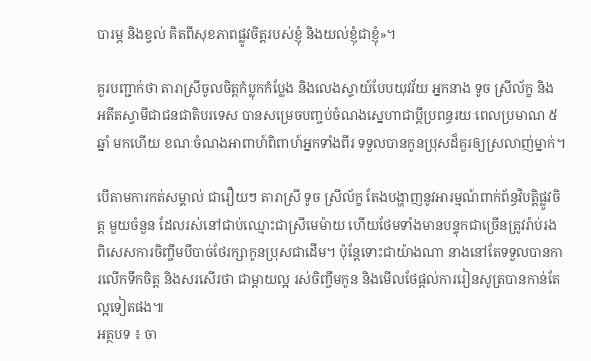បារម្ភ និងខ្វល់ គិតពីសុខភាពផ្លូវចិត្តរបស់ខ្ញុំ និងយល់ខ្ញុំជាខ្ញុំ»។

គួរបញ្ជាក់ថា តារាស្រីចូលចិត្តកំប្លុកកំប្លែង និងលេងស្ទាយ៍បែបយុវវ័យ អ្នកនាង ទូច ស្រីល័ក្ខ និង អតីតស្វាមីជាជនជាតិបរទេស បានសម្រេចបញ្ចប់ចំណងស្នេហាជាប្ដីប្រពន្ធរយៈពេលប្រមាណ ៥ ឆ្នាំ មកហើយ ខណៈចំណងអាពាហ៍ពិពាហ៍អ្នកទាំងពីរ ទទួលបានកូនប្រុសដ៏គួរឲ្យស្រលាញ់ម្នាក់។

បើតាមការកត់សម្គាល់ ជារឿយៗ តារាស្រី ទូច ស្រីល័ក្ខ តែងបង្ហាញនូវអារម្មណ៍ពាក់ព័ន្ធវិបត្តិផ្លូវចិត្ត មួយចំនួន ដែលរស់នៅជាប់ឈ្មោះជាស្រីមេម៉ាយ ហើយថែមទាំងមានបន្ទុកជាច្រើនត្រូវរ៉ាប់រង ពិសេសការចិញ្ចឹមបីបាច់ថែរក្សាកូនប្រុសជាដើម។ ប៉ុន្តែទោះជាយ៉ាងណា នាងនៅតែទទួលបានការលើកទឹកចិត្ត និងសរសើរថា ជាម្ដាយល្អ រស់ចិញ្ចឹមកូន និងមើលថែផ្ដល់ការរៀនសូត្របានកាន់តែល្អទៀតផង៕
អត្ថបទ ៖ ចា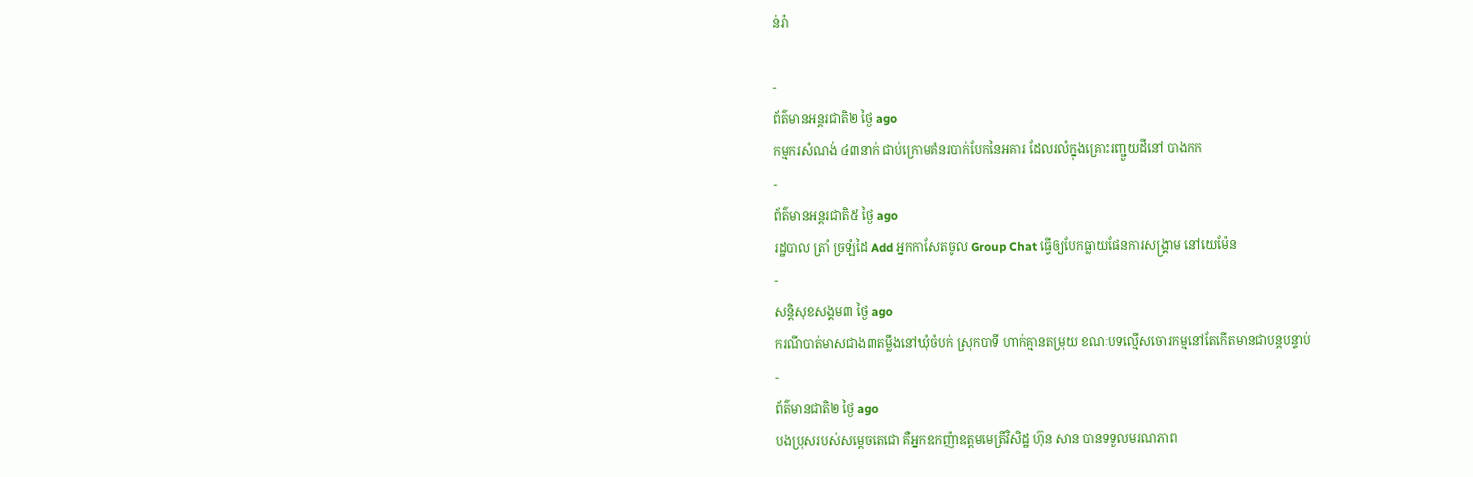ន់រ៉ា

-
ព័ត៌មានអន្ដរជាតិ២ ថ្ងៃ ago
កម្មករសំណង់ ៤៣នាក់ ជាប់ក្រោមគំនរបាក់បែកនៃអគារ ដែលរលំក្នុងគ្រោះរញ្ជួយដីនៅ បាងកក
-
ព័ត៌មានអន្ដរជាតិ៥ ថ្ងៃ ago
រដ្ឋបាល ត្រាំ ច្រឡំដៃ Add អ្នកកាសែតចូល Group Chat ធ្វើឲ្យបែកធ្លាយផែនការសង្គ្រាម នៅយេម៉ែន
-
សន្តិសុខសង្គម៣ ថ្ងៃ ago
ករណីបាត់មាសជាង៣តម្លឹងនៅឃុំចំបក់ ស្រុកបាទី ហាក់គ្មានតម្រុយ ខណៈបទល្មើសចោរកម្មនៅតែកើតមានជាបន្តបន្ទាប់
-
ព័ត៌មានជាតិ២ ថ្ងៃ ago
បងប្រុសរបស់សម្ដេចតេជោ គឺអ្នកឧកញ៉ាឧត្តមមេត្រីវិសិដ្ឋ ហ៊ុន សាន បានទទួលមរណភាព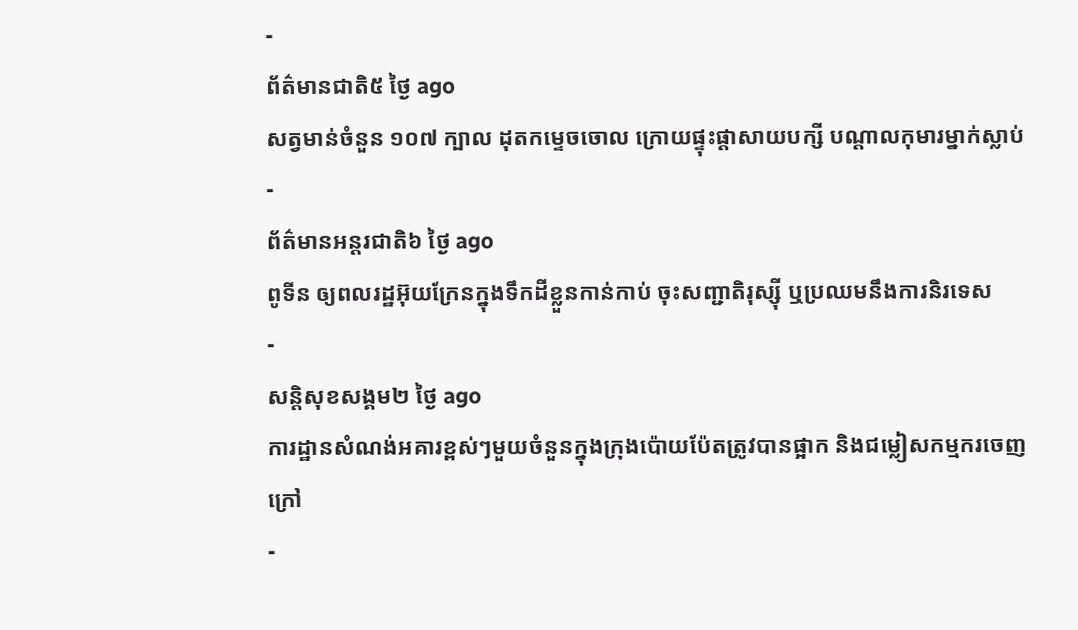-
ព័ត៌មានជាតិ៥ ថ្ងៃ ago
សត្វមាន់ចំនួន ១០៧ ក្បាល ដុតកម្ទេចចោល ក្រោយផ្ទុះផ្ដាសាយបក្សី បណ្តាលកុមារម្នាក់ស្លាប់
-
ព័ត៌មានអន្ដរជាតិ៦ ថ្ងៃ ago
ពូទីន ឲ្យពលរដ្ឋអ៊ុយក្រែនក្នុងទឹកដីខ្លួនកាន់កាប់ ចុះសញ្ជាតិរុស្ស៊ី ឬប្រឈមនឹងការនិរទេស
-
សន្តិសុខសង្គម២ ថ្ងៃ ago
ការដ្ឋានសំណង់អគារខ្ពស់ៗមួយចំនួនក្នុងក្រុងប៉ោយប៉ែតត្រូវបានផ្អាក និងជម្លៀសកម្មករចេញក្រៅ
-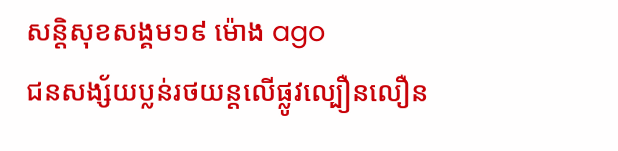សន្តិសុខសង្គម១៩ ម៉ោង ago
ជនសង្ស័យប្លន់រថយន្តលើផ្លូវល្បឿនលឿន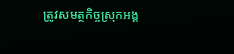ត្រូវសមត្ថកិច្ចស្រុកអង្គ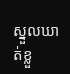ស្នួលឃាត់ខ្លួ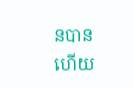នបានហើយ